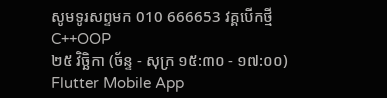សូមទូរសព្ទមក 010 666653 វគ្គបើកថ្មី
C++OOP
២៥ វិច្ឆិកា (ច័ន្ទ - សុក្រ ១៥:៣០ - ១៧:០០)
Flutter Mobile App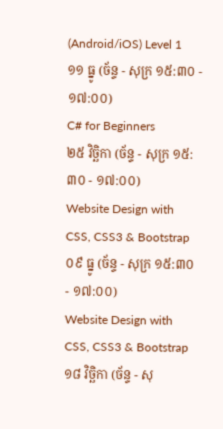(Android/iOS) Level 1
១១ ធ្នូ (ច័ន្ទ - សុក្រ ១៥:៣០ - ១៧:០០)
C# for Beginners
២៥ វិច្ឆិកា (ច័ន្ទ - សុក្រ ១៥:៣០ - ១៧:០០)
Website Design with CSS, CSS3 & Bootstrap
០៩ ធ្នូ (ច័ន្ទ - សុក្រ ១៥:៣០ - ១៧:០០)
Website Design with CSS, CSS3 & Bootstrap
១៨ វិច្ឆិកា (ច័ន្ទ - សុ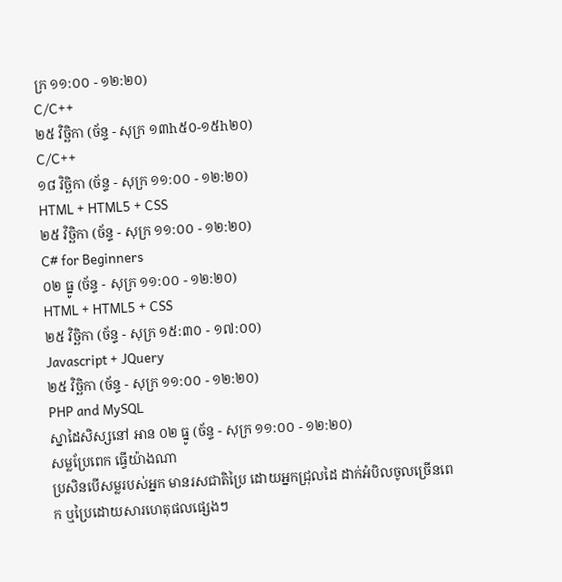ក្រ ១១:០០ - ១២:២០)
C/C++
២៥ វិច្ឆិកា (ច័ន្ទ - សុក្រ ១៣h៥០-១៥h២០)
C/C++
១៨ វិច្ឆិកា (ច័ន្ទ - សុក្រ ១១:០០ - ១២:២០)
HTML + HTML5 + CSS
២៥ វិច្ឆិកា (ច័ន្ទ - សុក្រ ១១:០០ - ១២:២០)
C# for Beginners
០២ ធ្នូ (ច័ន្ទ - សុក្រ ១១:០០ - ១២:២០)
HTML + HTML5 + CSS
២៥ វិច្ឆិកា (ច័ន្ទ - សុក្រ ១៥:៣០ - ១៧:០០)
Javascript + JQuery
២៥ វិច្ឆិកា (ច័ន្ទ - សុក្រ ១១:០០ - ១២:២០)
PHP and MySQL
ស្នាដៃសិស្សនៅ អាន ០២ ធ្នូ (ច័ន្ទ - សុក្រ ១១:០០ - ១២:២០)
សម្លប្រែពេក ធ្វើយ៉ាងណា
ប្រសិនបើសម្លរបស់អ្នក មានរសជាតិប្រៃ ដោយអ្នកជ្រុលដៃ ដាក់អំបិលចូលច្រើនពេក ឬប្រៃដោយសារហេតុផលផ្សេងៗ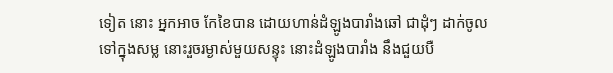ទៀត នោះ អ្នកអាច កែខៃបាន ដោយហាន់ដំឡូងបារាំងឆៅ ជាដុំៗ ដាក់ចូលទៅក្នុងសម្ល នោះរួចរម្ងាស់មួយសន្ទុះ នោះដំឡូងបារាំង នឹងជួយបឺ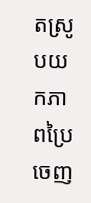តស្រូបយកភាពប្រៃ ចេញ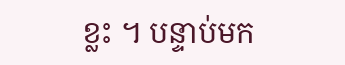ខ្លះ ។ បន្ទាប់មក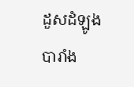ដួសដំឡូងបារាំង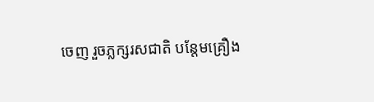ចេញ រួចភ្លក្សរសជាតិ បន្ដែមគ្រឿង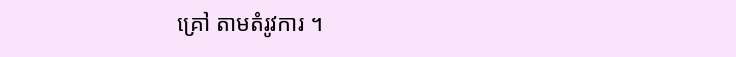គ្រៅ តាមតំរូវការ ។